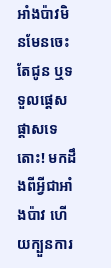អាំងប៉ាវមិនមែនចេះតែជូន ឬទទួលផ្តេសផ្តាសទេ តោះ! មកដឹងពីអ្វីជាអាំងប៉ាវ ហើយក្បួនការ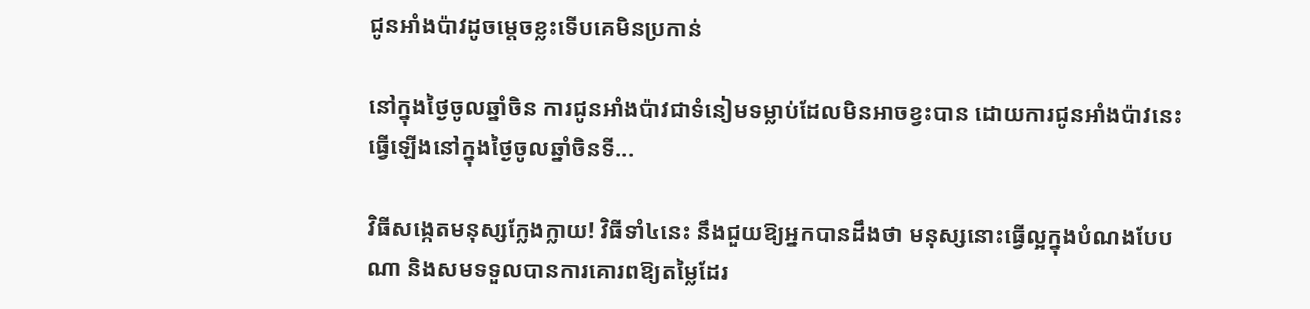ជូនអាំងប៉ាវដូចម្តេចខ្លះទើបគេមិនប្រកាន់

នៅក្នុងថ្ងៃចូលឆ្នាំចិន ការជូនអាំងប៉ាវជាទំនៀមទម្លាប់ដែលមិនអាចខ្វះបាន ដោយការជូនអាំងប៉ាវនេះ ធ្វើឡើងនៅក្នុងថ្ងៃចូលឆ្នាំចិនទី...

វិធីសង្កេតមនុស្សក្លែងក្លាយ! វិធីទាំ៤នេះ នឹងជួយឱ្យអ្នកបានដឹងថា មនុស្សនោះធ្វើល្អក្នុងបំណងបែបណា និងសមទទួលបានការគោរពឱ្យតម្លៃដែរ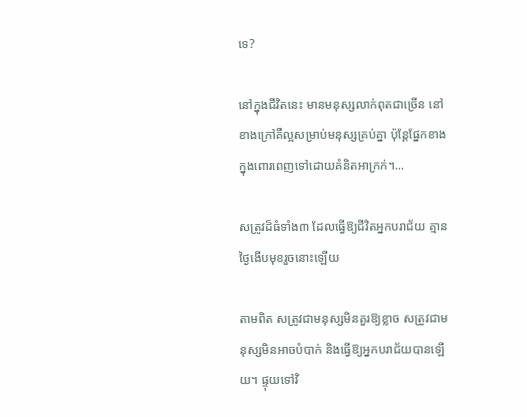ទេ?

នៅក្នុងជីវិតនេះ មានមនុស្សលាក់ពុតជាច្រើន នៅខាងក្រៅគឺល្អសម្រាប់មនុស្សគ្រប់គ្នា ប៉ុន្តែផ្នែកខាងក្នុងពោរពេញទៅដោយគំនិតអាក្រក់។...

សត្រូវដ៏ធំទាំង៣ ដែលធ្វើឱ្យជីវិតអ្នកបរាជ័យ គ្មានថ្ងៃងើបមុខរួចនោះឡើយ

តាមពិត សត្រូវជាមនុស្សមិនគួរឱ្យខ្លាច សត្រូវជាមនុស្សមិនអាចបំបាក់ និងធ្វើឱ្យអ្នកបរាជ័យបានឡើយ។ ផ្ទុយទៅវិ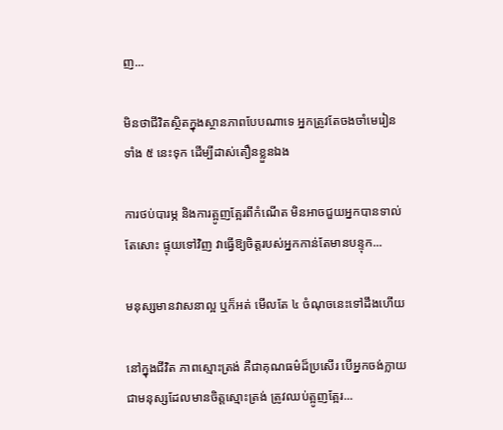ញ...

មិនថាជីវិតស្ថិតក្នុងស្ថានភាពបែបណាទេ អ្នកត្រូវតែចងចាំមេរៀនទាំង ៥ នេះទុក ដើម្បីដាស់តឿនខ្លួនឯង

ការថប់បារម្ភ និងការត្អូញត្អែរពីកំណើត មិនអាចជួយអ្នកបានទាល់តែសោះ ផ្ទុយទៅវិញ វាធ្វើឱ្យចិត្តរបស់អ្នកកាន់តែមានបន្ទុក...

មនុស្សមានវាសនាល្អ ឬក៏អត់ មើលតែ ៤ ចំណុចនេះទៅដឹងហើយ

នៅក្នុងជីវិត ភាពស្មោះត្រង់ គឺជាគុណធម៌ដ៏ប្រសើរ បើអ្នកចង់ក្លាយជាមនុស្សដែលមានចិត្តស្មោះត្រង់ ត្រូវឈប់ត្អូញត្អែរ...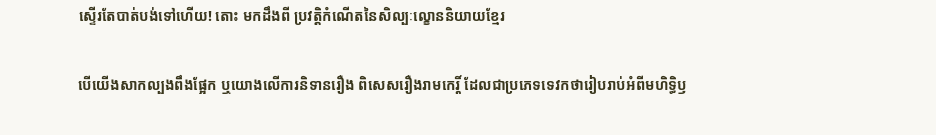ស្ទើរតែបាត់បង់ទៅហើយ! តោះ មកដឹងពី ប្រវត្តិកំណើតនៃសិល្បៈល្ខោននិយាយខ្មែរ

បើយើងសាកល្បងពឹងផ្អែក ឬយោងលើការនិទានរឿង ពិសេសរឿងរាមកេរ្តិ៍ ដែលជាប្រភេទទេវកថារៀបរាប់អំពីមហិទ្ធិឫ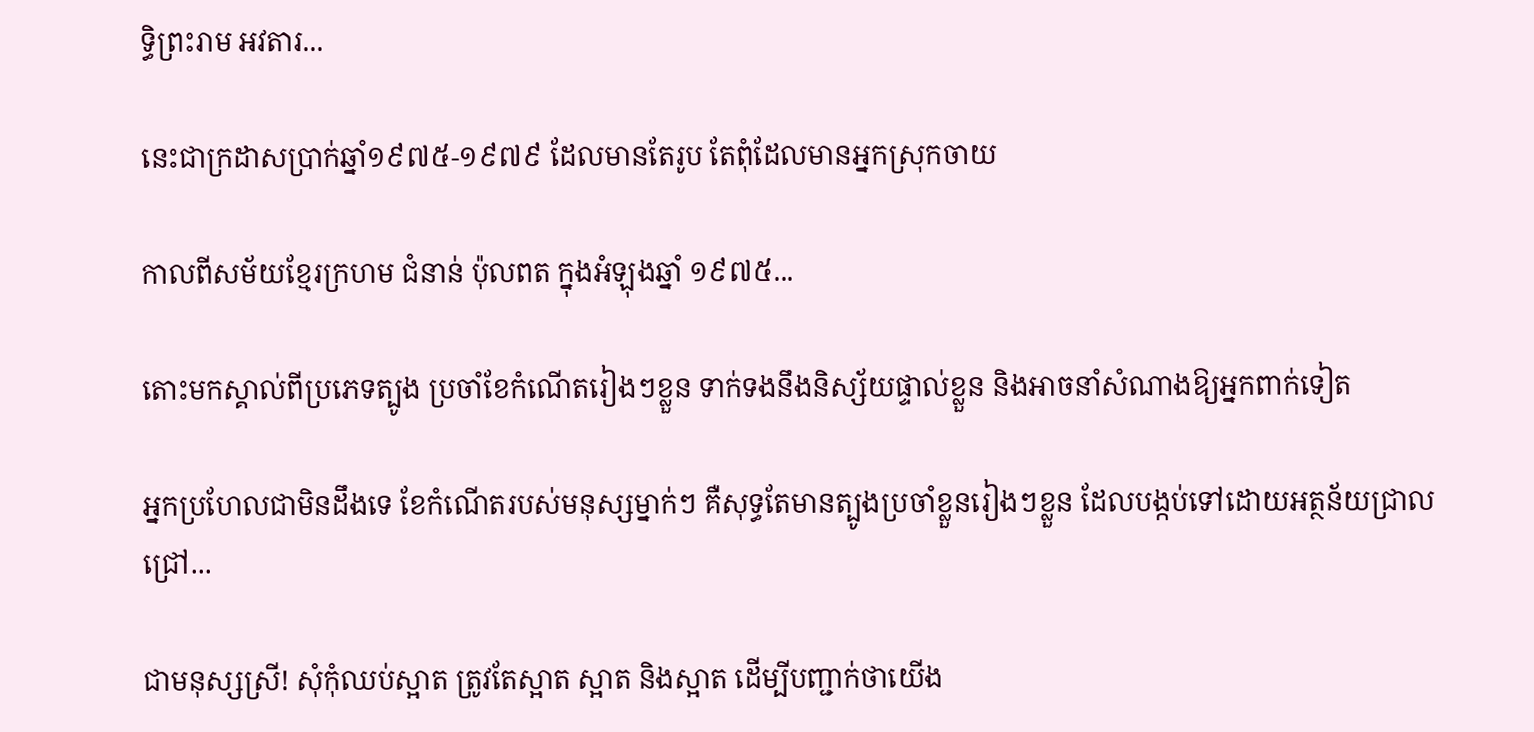ទ្ធិព្រះរាម អវតារ...

នេះជាក្រដាសប្រាក់ឆ្នាំ១៩៧៥-១៩៧៩ ដែលមានតែរូប តែពុំដែលមានអ្នកស្រុកចាយ

កាលពីសម័យខ្មែរក្រហម ជំនាន់ ប៉ុលពត ក្នុងអំឡុងឆ្នាំ ១៩៧៥...

តោះមកស្គាល់ពីប្រភេទត្បូង ប្រចាំខែកំណើតរៀងៗខ្លួន ទាក់ទងនឹងនិស្ស័យផ្ទាល់ខ្លួន និងអាចនាំសំណាងឱ្យអ្នកពាក់ទៀត

អ្នកប្រហែលជាមិនដឹងទេ ខែកំណើតរបស់មនុស្សម្នាក់ៗ គឺសុទ្ធតែមានត្បូងប្រចាំខ្លួនរៀងៗខ្លួន ដែលបង្កប់ទៅដោយអត្ថន័យជ្រាលជ្រៅ...

ជាមនុស្សស្រី! សុំកុំឈប់ស្អាត ត្រូវតែស្អាត ស្អាត និងស្អាត ដើម្បីបញ្ជាក់ថាយើង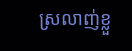ស្រលាញ់ខ្លួ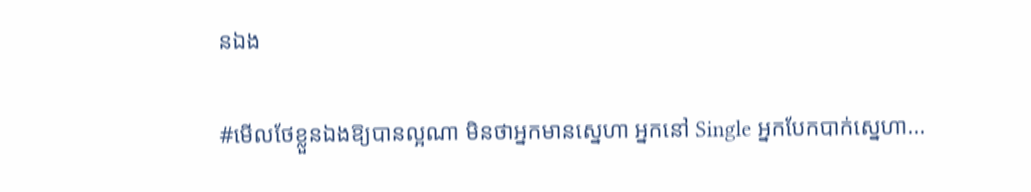នឯង

#មេីលថែខ្លួនឯងឱ្យបានល្អណា មិនថាអ្នកមានស្នេហា អ្នកនៅ Single អ្នកបែកបាក់ស្នេហា...